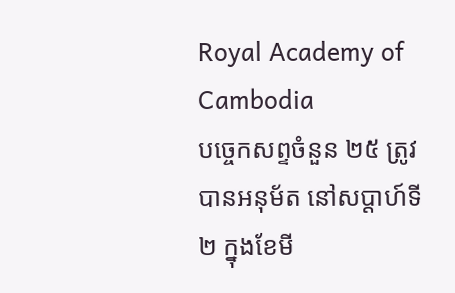Royal Academy of Cambodia
បច្ចេកសព្ទចំនួន ២៥ ត្រូវបានអនុម័ត នៅសប្តាហ៍ទី២ ក្នុងខែមី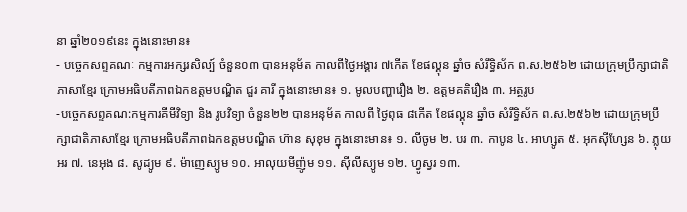នា ឆ្នាំ២០១៩នេះ ក្នុងនោះមាន៖
- បច្ចេកសព្ទគណៈ កម្មការអក្សរសិល្ប៍ ចំនួន០៣ បានអនុម័ត កាលពីថ្ងៃអង្គារ ៧កើត ខែផល្គុន ឆ្នាំច សំរឹទ្ធិស័ក ព.ស.២៥៦២ ដោយក្រុមប្រឹក្សាជាតិភាសាខ្មែរ ក្រោមអធិបតីភាពឯកឧត្តមបណ្ឌិត ជួរ គារី ក្នុងនោះមាន៖ ១. មូលបញ្ហារឿង ២. ឧត្តមគតិរឿង ៣. អត្ថរូប
-បច្ចេកសព្ទគណ:កម្មការគីមីវិទ្យា និង រូបវិទ្យា ចំនួន២២ បានអនុម័ត កាលពី ថ្ងៃពុធ ៨កើត ខែផល្គុន ឆ្នាំច សំរឹទ្ធិស័ក ព.ស.២៥៦២ ដោយក្រុមប្រឹក្សាជាតិភាសាខ្មែរ ក្រោមអធិបតីភាពឯកឧត្តមបណ្ឌិត ហ៊ាន សុខុម ក្នុងនោះមាន៖ ១. លីចូម ២. បរ ៣. កាបូន ៤. អាហ្សូត ៥. អុកស៊ីហ្សែន ៦. ភ្លុយអរ ៧. នេអុង ៨. សូដ្យូម ៩. ម៉ាញេស្យូម ១០. អាលុយមីញ៉ូម ១១. ស៊ីលីស្យូម ១២. ហ្វូស្វរ ១៣.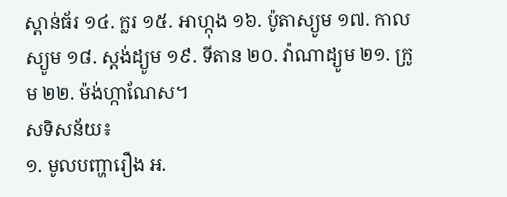ស្ពាន់ធ័រ ១៤. ក្លរ ១៥. អាហ្កុង ១៦. ប៉ូតាស្យូម ១៧. កាលស្យូម ១៨. ស្តង់ដ្យូម ១៩. ទីតាន ២០. វ៉ាណាដ្យូម ២១. ក្រូម ២២. ម៉ង់ហ្កាណែស។
សទិសន័យ៖
១. មូលបញ្ហារឿង អ.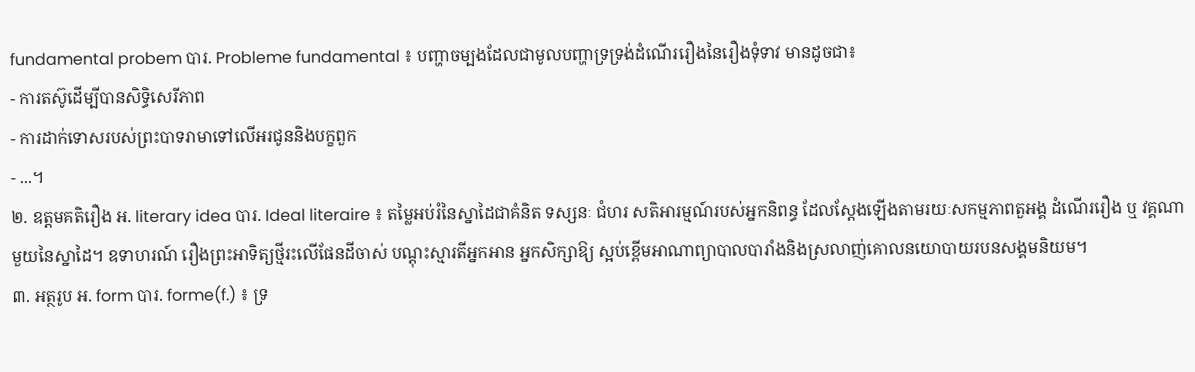fundamental probem បារ. Probleme fundamental ៖ បញ្ហាចម្បងដែលជាមូលបញ្ហាទ្រទ្រង់ដំណើររឿងនៃរឿងទុំទាវ មានដូចជា៖
- ការតស៊ូដើម្បីបានសិទ្ធិសេរីភាព
- ការដាក់ទោសរបស់ព្រះបាទរាមាទៅលើអរជូននិងបក្ខពួក
- ...។
២. ឧត្តមគតិរឿង អ. literary idea បារ. Ideal literaire ៖ តម្លៃអប់រំនៃស្នាដៃជាគំនិត ទស្សនៈ ជំហរ សតិអារម្មណ៍របស់អ្នកនិពន្ធ ដែលស្តែងឡើងតាមរយៈសកម្មភាពតួអង្គ ដំណើររឿង ឬ វគ្គណាមួយនៃស្នាដៃ។ ឧទាហរណ៍ រឿងព្រះអាទិត្យថ្មីរះលើផែនដីចាស់ បណ្តុះស្មារតីអ្នកអាន អ្នកសិក្សាឱ្យ ស្អប់ខ្ពើមអាណាព្យាបាលបារាំងនិងស្រលាញ់គោលនយោបាយរបនសង្គមនិយម។
៣. អត្ថរូប អ. form បារ. forme(f.) ៖ ទ្រ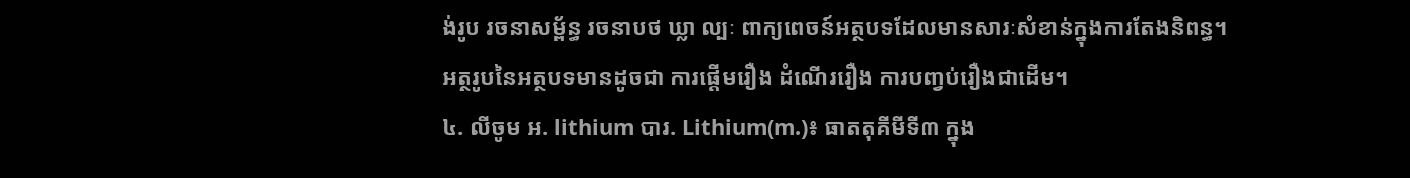ង់រូប រចនាសម្ព័ន្ធ រចនាបថ ឃ្លា ល្បៈ ពាក្យពេចន៍អត្ថបទដែលមានសារៈសំខាន់ក្នុងការតែងនិពន្ធ។
អត្ថរូបនៃអត្ថបទមានដូចជា ការផ្តើមរឿង ដំណើររឿង ការបញ្វប់រឿងជាដើម។
៤. លីចូម អ. lithium បារ. Lithium(m.)៖ ធាតតុគីមីទី៣ ក្នុង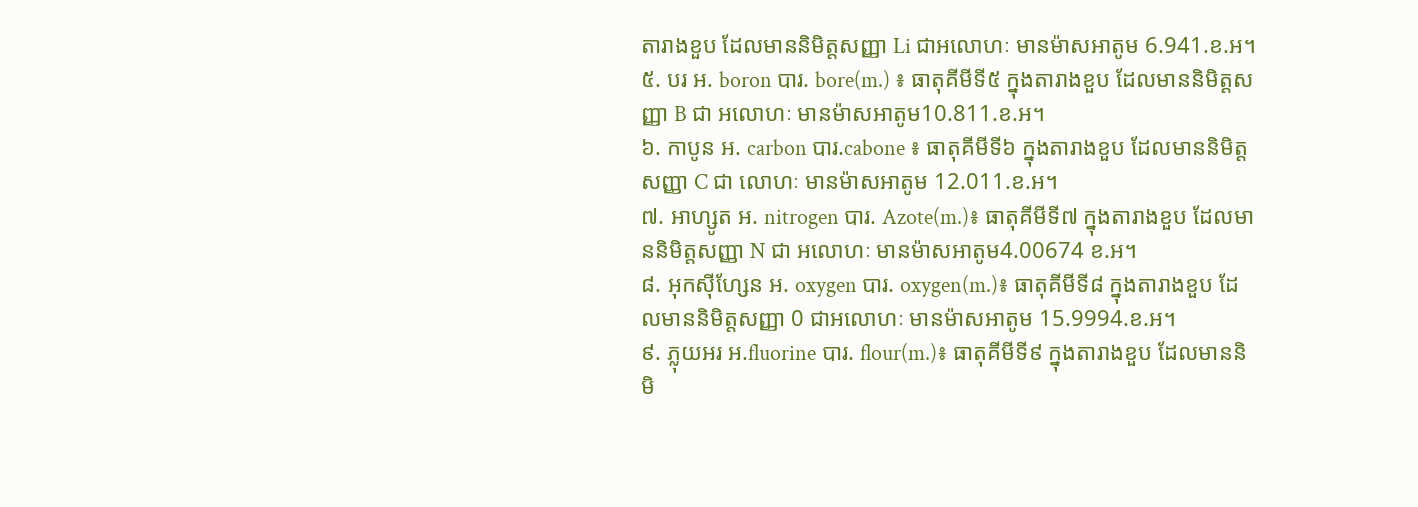តារាងខួប ដែលមាននិមិត្តសញ្ញា Li ជាអលោហៈ មានម៉ាសអាតូម 6.941.ខ.អ។
៥. បរ អ. boron បារ. bore(m.) ៖ ធាតុគីមីទី៥ ក្នុងតារាងខួប ដែលមាននិមិត្តសញ្ញា B ជា អលោហៈ មានម៉ាសអាតូម10.811.ខ.អ។
៦. កាបូន អ. carbon បារ.cabone ៖ ធាតុគីមីទី៦ ក្នុងតារាងខួប ដែលមាននិមិត្តសញ្ញា C ជា លោហៈ មានម៉ាសអាតូម 12.011.ខ.អ។
៧. អាហ្សូត អ. nitrogen បារ. Azote(m.)៖ ធាតុគីមីទី៧ ក្នុងតារាងខួប ដែលមាននិមិត្តសញ្ញា N ជា អលោហៈ មានម៉ាសអាតូម4.00674 ខ.អ។
៨. អុកស៊ីហ្សែន អ. oxygen បារ. oxygen(m.)៖ ធាតុគីមីទី៨ ក្នុងតារាងខួប ដែលមាននិមិត្តសញ្ញា 0 ជាអលោហៈ មានម៉ាសអាតូម 15.9994.ខ.អ។
៩. ភ្លុយអរ អ.fluorine បារ. flour(m.)៖ ធាតុគីមីទី៩ ក្នុងតារាងខួប ដែលមាននិមិ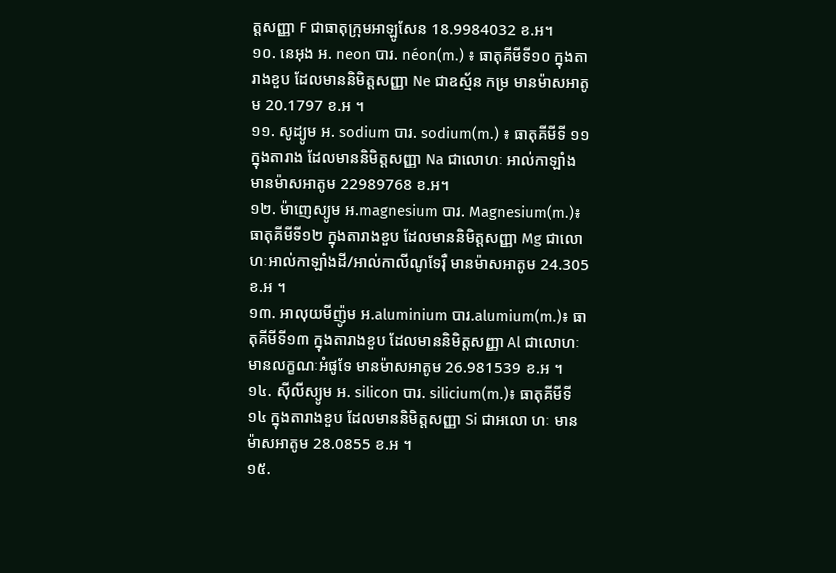ត្តសញ្ញា F ជាធាតុក្រុមអាឡូសែន 18.9984032 ខ.អ។
១០. នេអុង អ. neon បារ. néon(m.) ៖ ធាតុគីមីទី១០ ក្នុងតារាងខួប ដែលមាននិមិត្តសញ្ញា Ne ជាឧស្ម័ន កម្រ មានម៉ាសអាតូម 20.1797 ខ.អ ។
១១. សូដ្យូម អ. sodium បារ. sodium(m.) ៖ ធាតុគីមីទី ១១ ក្នុងតារាង ដែលមាននិមិត្តសញ្ញា Na ជាលោហៈ អាល់កាឡាំង មានម៉ាសអាតូម 22989768 ខ.អ។
១២. ម៉ាញេស្យូម អ.magnesium បារ. Magnesium(m.)៖ ធាតុគីមីទី១២ ក្នុងតារាងខួប ដែលមាននិមិត្តសញ្ញា Mg ជាលោហៈអាល់កាឡាំងដី/អាល់កាលីណូទែរ៉ឺ មានម៉ាសអាតូម 24.305 ខ.អ ។
១៣. អាលុយមីញ៉ូម អ.aluminium បារ.alumium(m.)៖ ធាតុគីមីទី១៣ ក្នុងតារាងខួប ដែលមាននិមិត្តសញ្ញា Al ជាលោហៈ មានលក្ខណៈអំផូទែ មានម៉ាសអាតូម 26.981539 ខ.អ ។
១៤. ស៊ីលីស្យូម អ. silicon បារ. silicium(m.)៖ ធាតុគីមីទី១៤ ក្នុងតារាងខួប ដែលមាននិមិត្តសញ្ញា Si ជាអលោ ហៈ មានម៉ាសអាតូម 28.0855 ខ.អ ។
១៥.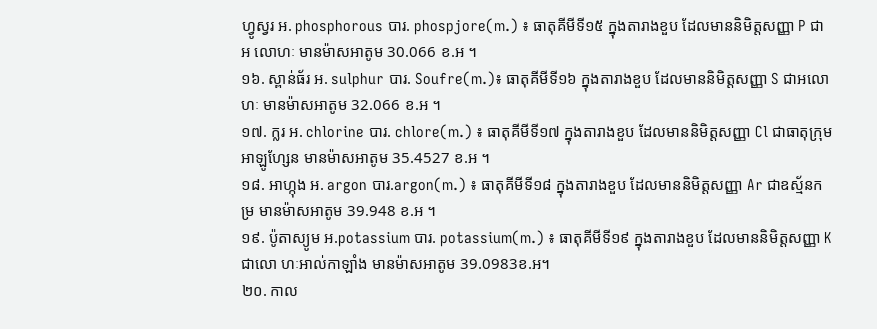ហ្វូស្វរ អ. phosphorous បារ. phospjore(m.) ៖ ធាតុគីមីទី១៥ ក្នុងតារាងខួប ដែលមាននិមិត្តសញ្ញា P ជាអ លោហៈ មានម៉ាសអាតូម 30.066 ខ.អ ។
១៦. ស្ពាន់ធ័រ អ. sulphur បារ. Soufre(m.)៖ ធាតុគីមីទី១៦ ក្នុងតារាងខួប ដែលមាននិមិត្តសញ្ញា S ជាអលោហៈ មានម៉ាសអាតូម 32.066 ខ.អ ។
១៧. ក្លរ អ. chlorine បារ. chlore(m.) ៖ ធាតុគីមីទី១៧ ក្នុងតារាងខួប ដែលមាននិមិត្តសញ្ញា Cl ជាធាតុក្រុមអាឡូហ្សែន មានម៉ាសអាតូម 35.4527 ខ.អ ។
១៨. អាហ្កុង អ. argon បារ.argon(m.) ៖ ធាតុគីមីទី១៨ ក្នុងតារាងខួប ដែលមាននិមិត្តសញ្ញា Ar ជាឧស្ម័នកម្រ មានម៉ាសអាតូម 39.948 ខ.អ ។
១៩. ប៉ូតាស្យូម អ.potassium បារ. potassium(m.) ៖ ធាតុគីមីទី១៩ ក្នុងតារាងខួប ដែលមាននិមិត្តសញ្ញា K ជាលោ ហៈអាល់កាឡាំង មានម៉ាសអាតូម 39.0983ខ.អ។
២០. កាល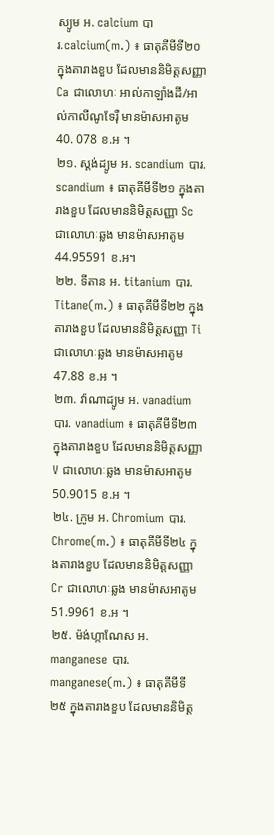ស្យូម អ. calcium បារ.calcium(m.) ៖ ធាតុគីមីទី២០ ក្នុងតារាងខួប ដែលមាននិមិត្តសញ្ញា Ca ជាលោហៈ អាល់កាឡាំងដី/អាល់កាលីណូទែរ៉ឺ មានម៉ាសអាតូម 40. 078 ខ.អ ។
២១. ស្តង់ដ្យូម អ. scandium បារ. scandium ៖ ធាតុគីមីទី២១ ក្នុងតារាងខួប ដែលមាននិមិត្តសញ្ញា Sc ជាលោហៈឆ្លង មានម៉ាសអាតូម 44.95591 ខ.អ។
២២. ទីតាន អ. titanium បារ. Titane(m.) ៖ ធាតុគីមីទី២២ ក្នុងតារាងខួប ដែលមាននិមិត្តសញ្ញា Ti ជាលោហៈឆ្លង មានម៉ាសអាតូម 47.88 ខ.អ ។
២៣. វ៉ាណាដ្យូម អ. vanadium បារ. vanadium ៖ ធាតុគីមីទី២៣ ក្នុងតារាងខួប ដែលមាននិមិត្តសញ្ញា V ជាលោហៈឆ្លង មានម៉ាសអាតូម 50.9015 ខ.អ ។
២៤. ក្រូម អ. Chromium បារ. Chrome(m.) ៖ ធាតុគីមីទី២៤ ក្នុងតារាងខួប ដែលមាននិមិត្តសញ្ញា Cr ជាលោហៈឆ្លង មានម៉ាសអាតូម 51.9961 ខ.អ ។
២៥. ម៉ង់ហ្កាណែស អ. manganese បារ. manganese(m.) ៖ ធាតុគីមីទី២៥ ក្នុងតារាងខួប ដែលមាននិមិត្ត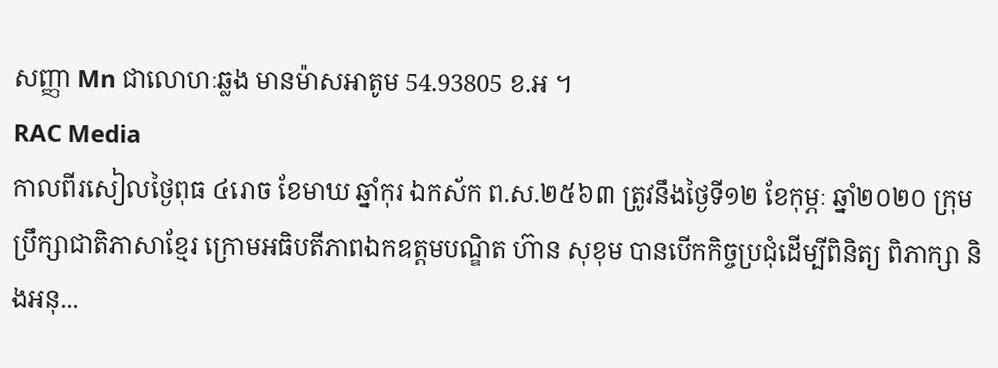សញ្ញា Mn ជាលោហៈឆ្លង មានម៉ាសអាតូម 54.93805 ខ.អ ។
RAC Media
កាលពីរសៀលថ្ងៃពុធ ៤រោច ខែមាឃ ឆ្នាំកុរ ឯកស័ក ព.ស.២៥៦៣ ត្រូវនឹងថ្ងៃទី១២ ខែកុម្ភៈ ឆ្នាំ២០២០ ក្រុមប្រឹក្សាជាតិភាសាខ្មែរ ក្រោមអធិបតីភាពឯកឧត្តមបណ្ឌិត ហ៊ាន សុខុម បានបើកកិច្ចប្រជុំដើម្បីពិនិត្យ ពិភាក្សា និងអនុ...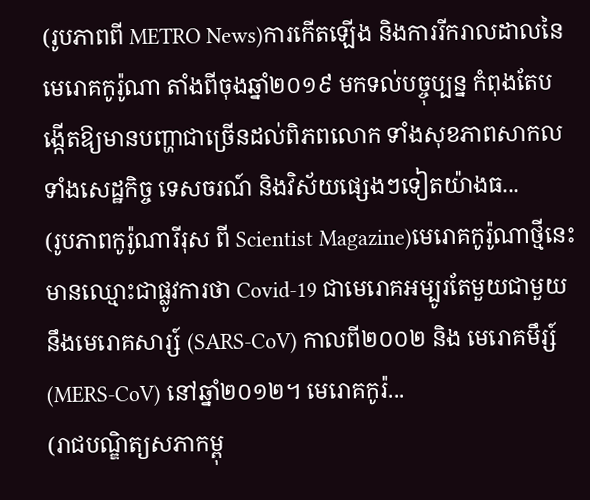(រូបភាពពី METRO News)ការកើតឡើង និងការរីករាលដាលនៃមេរោគកូរ៉ូណា តាំងពីចុងឆ្នាំ២០១៩ មកទល់បច្ចុប្បន្ន កំពុងតែបង្កើតឱ្យមានបញ្ហាជាច្រើនដល់ពិភពលោក ទាំងសុខភាពសាកល ទាំងសេដ្ឋកិច្ច ទេសចរណ៍ និងវិស័យផ្សេងៗទៀតយ៉ាងធ...
(រូបភាពកូរ៉ូណារីរុស ពី Scientist Magazine)មេរោគកូរ៉ូណាថ្មីនេះ មានឈ្មោះជាផ្លូវការថា Covid-19 ជាមេរោគអម្បូរតែមួយជាមួយនឹងមេរោគសារ្ស៍ (SARS-CoV) កាលពី២០០២ និង មេរោគមឹរ្ស៍ (MERS-CoV) នៅឆ្នាំ២០១២។ មេរោគកូរ៉...
(រាជបណ្ឌិត្យសភាកម្ពុ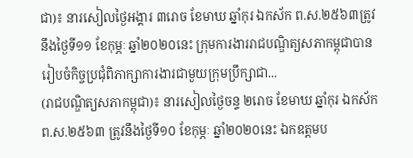ជា)៖ នារសៀលថ្ងៃអង្គារ ៣រោច ខែមាឃ ឆ្នាំកុរ ឯកស័ក ព.ស.២៥៦៣ត្រូវនឹងថ្ងៃទី១១ ខែកុម្ភៈ ឆ្នាំ២០២០នេះ ក្រុមការងាររាជបណ្ឌិត្យសភាកម្ពុជាបានរៀបចំកិច្ចប្រជំុពិភាក្សាការងារជាមួយក្រុមប្រឹក្សាជា...
(រាជបណ្ឌិត្យសភាកម្ពុជា)៖ នារសៀលថ្ងៃចន្ទ ២រោច ខែមាឃ ឆ្នាំកុរ ឯកស័ក ព.ស.២៥៦៣ ត្រូវនឹងថ្ងៃទី១០ ខែកុម្ភៈ ឆ្នាំ២០២០នេះ ឯកឧត្តមប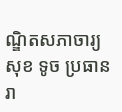ណ្ឌិតសភាចារ្យ សុខ ទូច ប្រធានរា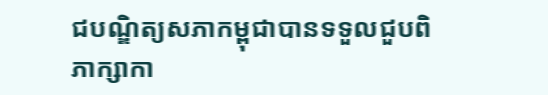ជបណ្ឌិត្យសភាកម្ពុជាបានទទួលជួបពិភាក្សាកា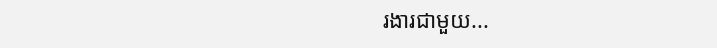រងារជាមួយ...